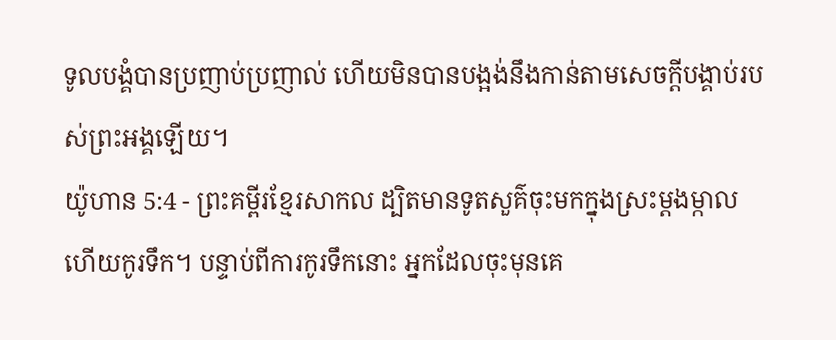ទូលបង្គំបានប្រញាប់ប្រញាល់ ហើយមិនបានបង្អង់នឹងកាន់តាមសេចក្ដីបង្គាប់របស់ព្រះអង្គឡើយ។
យ៉ូហាន 5:4 - ព្រះគម្ពីរខ្មែរសាកល ដ្បិតមានទូតសួគ៌ចុះមកក្នុងស្រះម្ដងម្កាល ហើយកូរទឹក។ បន្ទាប់ពីការកូរទឹកនោះ អ្នកដែលចុះមុនគេ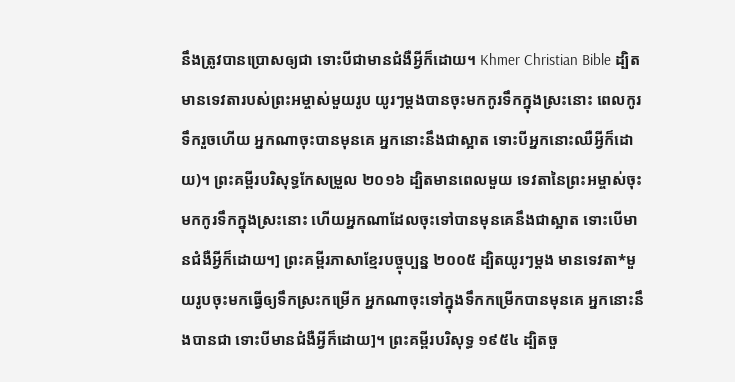នឹងត្រូវបានប្រោសឲ្យជា ទោះបីជាមានជំងឺអ្វីក៏ដោយ។ Khmer Christian Bible ដ្បិតមានទេវតារបស់ព្រះអម្ចាស់មួយរូប យូរៗម្ដងបានចុះមកកូរទឹកក្នុងស្រះនោះ ពេលកូរទឹករួចហើយ អ្នកណាចុះបានមុនគេ អ្នកនោះនឹងជាស្អាត ទោះបីអ្នកនោះឈឺអ្វីក៏ដោយ)។ ព្រះគម្ពីរបរិសុទ្ធកែសម្រួល ២០១៦ ដ្បិតមានពេលមួយ ទេវតានៃព្រះអម្ចាស់ចុះមកកូរទឹកក្នុងស្រះនោះ ហើយអ្នកណាដែលចុះទៅបានមុនគេនឹងជាស្អាត ទោះបើមានជំងឺអ្វីក៏ដោយ។] ព្រះគម្ពីរភាសាខ្មែរបច្ចុប្បន្ន ២០០៥ ដ្បិតយូរៗម្ដង មានទេវតា*មួយរូបចុះមកធ្វើឲ្យទឹកស្រះកម្រើក អ្នកណាចុះទៅក្នុងទឹកកម្រើកបានមុនគេ អ្នកនោះនឹងបានជា ទោះបីមានជំងឺអ្វីក៏ដោយ]។ ព្រះគម្ពីរបរិសុទ្ធ ១៩៥៤ ដ្បិតចួ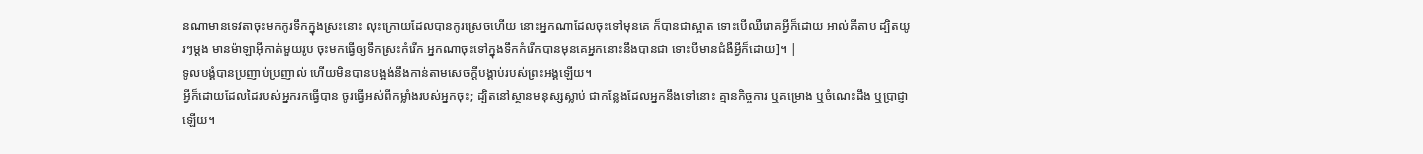នណាមានទេវតាចុះមកកូរទឹកក្នុងស្រះនោះ លុះក្រោយដែលបានកូរស្រេចហើយ នោះអ្នកណាដែលចុះទៅមុនគេ ក៏បានជាស្អាត ទោះបើឈឺរោគអ្វីក៏ដោយ អាល់គីតាប ដ្បិតយូរៗម្ដង មានម៉ាឡាអ៊ីកាត់មួយរូប ចុះមកធ្វើឲ្យទឹកស្រះកំរើក អ្នកណាចុះទៅក្នុងទឹកកំរើកបានមុនគេអ្នកនោះនឹងបានជា ទោះបីមានជំងឺអ្វីក៏ដោយ]។ |
ទូលបង្គំបានប្រញាប់ប្រញាល់ ហើយមិនបានបង្អង់នឹងកាន់តាមសេចក្ដីបង្គាប់របស់ព្រះអង្គឡើយ។
អ្វីក៏ដោយដែលដៃរបស់អ្នករកធ្វើបាន ចូរធ្វើអស់ពីកម្លាំងរបស់អ្នកចុះ; ដ្បិតនៅស្ថានមនុស្សស្លាប់ ជាកន្លែងដែលអ្នកនឹងទៅនោះ គ្មានកិច្ចការ ឬគម្រោង ឬចំណេះដឹង ឬប្រាជ្ញាឡើយ។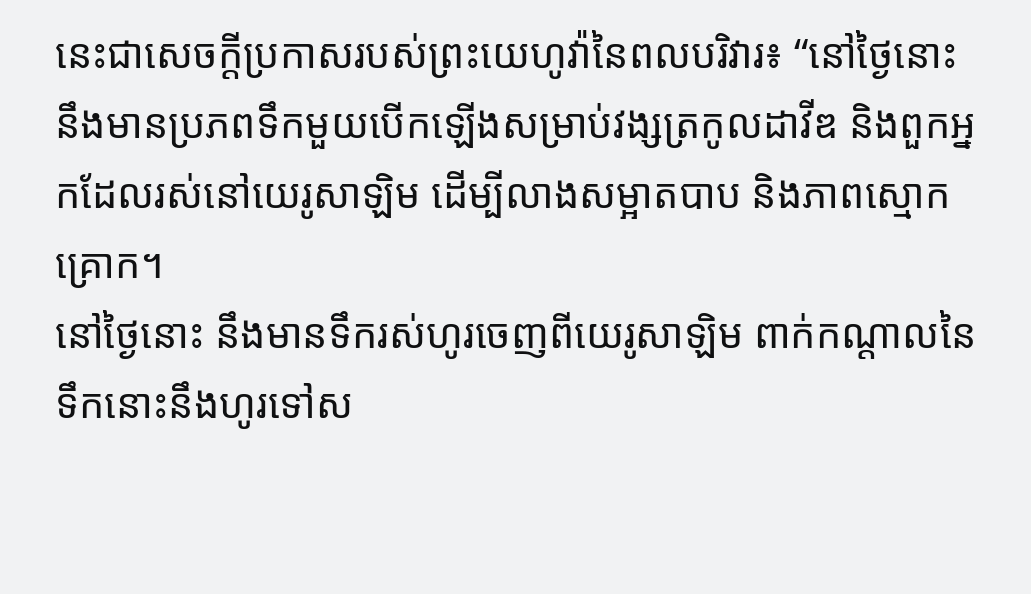នេះជាសេចក្ដីប្រកាសរបស់ព្រះយេហូវ៉ានៃពលបរិវារ៖ “នៅថ្ងៃនោះ នឹងមានប្រភពទឹកមួយបើកឡើងសម្រាប់វង្សត្រកូលដាវីឌ និងពួកអ្នកដែលរស់នៅយេរូសាឡិម ដើម្បីលាងសម្អាតបាប និងភាពស្មោកគ្រោក។
នៅថ្ងៃនោះ នឹងមានទឹករស់ហូរចេញពីយេរូសាឡិម ពាក់កណ្ដាលនៃទឹកនោះនឹងហូរទៅស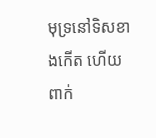មុទ្រនៅទិសខាងកើត ហើយពាក់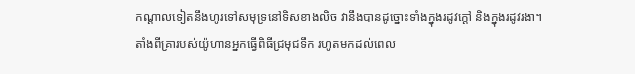កណ្ដាលទៀតនឹងហូរទៅសមុទ្រនៅទិសខាងលិច វានឹងបានដូច្នោះទាំងក្នុងរដូវក្ដៅ និងក្នុងរដូវរងា។
តាំងពីគ្រារបស់យ៉ូហានអ្នកធ្វើពិធីជ្រមុជទឹក រហូតមកដល់ពេល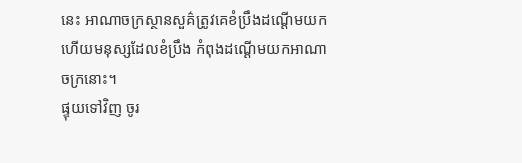នេះ អាណាចក្រស្ថានសួគ៌ត្រូវគេខំប្រឹងដណ្ដើមយក ហើយមនុស្សដែលខំប្រឹង កំពុងដណ្ដើមយកអាណាចក្រនោះ។
ផ្ទុយទៅវិញ ចូរ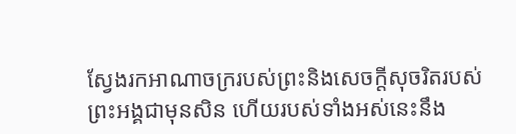ស្វែងរកអាណាចក្ររបស់ព្រះនិងសេចក្ដីសុចរិតរបស់ព្រះអង្គជាមុនសិន ហើយរបស់ទាំងអស់នេះនឹង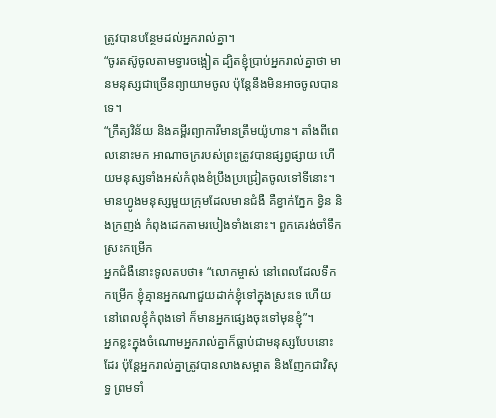ត្រូវបានបន្ថែមដល់អ្នករាល់គ្នា។
“ចូរតស៊ូចូលតាមទ្វារចង្អៀត ដ្បិតខ្ញុំប្រាប់អ្នករាល់គ្នាថា មានមនុស្សជាច្រើនព្យាយាមចូល ប៉ុន្តែនឹងមិនអាចចូលបានទេ។
“ក្រឹត្យវិន័យ និងគម្ពីរព្យាការីមានត្រឹមយ៉ូហាន។ តាំងពីពេលនោះមក អាណាចក្ររបស់ព្រះត្រូវបានផ្សព្វផ្សាយ ហើយមនុស្សទាំងអស់កំពុងខំប្រឹងប្រជ្រៀតចូលទៅទីនោះ។
មានហ្វូងមនុស្សមួយក្រុមដែលមានជំងឺ គឺខ្វាក់ភ្នែក ខ្វិន និងក្រញង់ កំពុងដេកតាមរបៀងទាំងនោះ។ ពួកគេរង់ចាំទឹកស្រះកម្រើក
អ្នកជំងឺនោះទូលតបថា៖ “លោកម្ចាស់ នៅពេលដែលទឹកកម្រើក ខ្ញុំគ្មានអ្នកណាជួយដាក់ខ្ញុំទៅក្នុងស្រះទេ ហើយនៅពេលខ្ញុំកំពុងទៅ ក៏មានអ្នកផ្សេងចុះទៅមុនខ្ញុំ”។
អ្នកខ្លះក្នុងចំណោមអ្នករាល់គ្នាក៏ធ្លាប់ជាមនុស្សបែបនោះដែរ ប៉ុន្តែអ្នករាល់គ្នាត្រូវបានលាងសម្អាត និងញែកជាវិសុទ្ធ ព្រមទាំ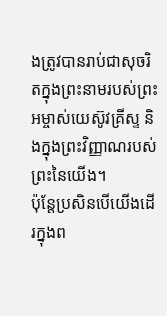ងត្រូវបានរាប់ជាសុចរិតក្នុងព្រះនាមរបស់ព្រះអម្ចាស់យេស៊ូវគ្រីស្ទ និងក្នុងព្រះវិញ្ញាណរបស់ព្រះនៃយើង។
ប៉ុន្តែប្រសិនបើយើងដើរក្នុងព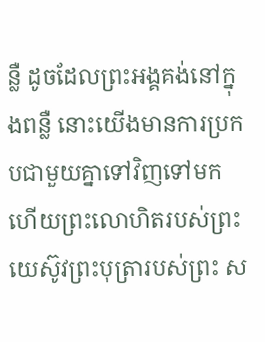ន្លឺ ដូចដែលព្រះអង្គគង់នៅក្នុងពន្លឺ នោះយើងមានការប្រកបជាមួយគ្នាទៅវិញទៅមក ហើយព្រះលោហិតរបស់ព្រះយេស៊ូវព្រះបុត្រារបស់ព្រះ ស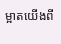ម្អាតយើងពី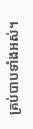គ្រប់បាបទាំងអស់។